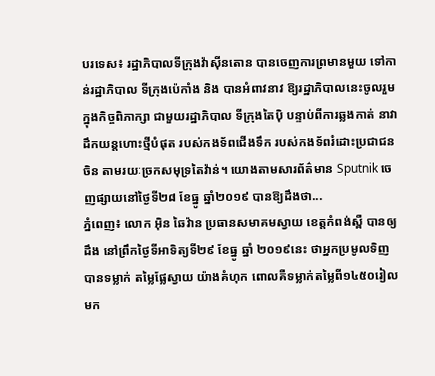បរទេស៖ រដ្ឋាភិបាលទីក្រុងវ៉ាស៊ីនតោន បានចេញការព្រមានមួយ ទៅកាន់រដ្ឋាភិបាល ទីក្រុងប៉េកាំង និង បានអំពាវនាវ ឱ្យរដ្ឋាភិបាលនេះចូលរួម ក្នុងកិច្ចពិភាក្សា ជាមួយរដ្ឋាភិបាល ទីក្រុងតៃប៉ិ បន្ទាប់ពីការឆ្លងកាត់ នាវាដឹកយន្តហោះថ្មីបំផុត របស់កងទ័ពជើងទឹក របស់កងទ័ពរំដោះប្រជាជនចិន តាមរយៈច្រកសមុទ្រតៃវ៉ាន់។ យោងតាមសារព័ត៌មាន Sputnik ចេញផ្សាយនៅថ្ងៃទី២៨ ខែធ្នូ ឆ្នាំ២០១៩ បានឱ្យដឹងថា...
ភ្នំពេញ៖ លោក អ៊ិន ឆៃវ៉ាន ប្រធានសមាគមស្វាយ ខេត្តកំពង់ស្ពឺ បានឲ្យដឹង នៅព្រឹកថ្ងៃទីអាទិត្យទី២៩ ខែធ្នូ ឆ្នាំ ២០១៩នេះ ថាអ្នកប្រមូលទិញ បានទម្លាក់ តម្លៃផ្លែស្វាយ យ៉ាងគំហុក ពោលគឺទម្លាក់តម្លៃពី១៤៥០រៀល មក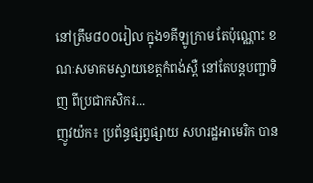នៅត្រឹម៨០០រៀល ក្នុង១គីឡូក្រាម តែប៉ុណ្ណោះ ខណៈសមាគមស្វាយខេត្តកំពង់ស្ពឺ នៅតែបន្តបញ្ជាទិញ ពីប្រជាកសិករ...
ញូវយ៉ក៖ ប្រព័ន្ធផ្សព្វផ្សាយ សហរដ្ឋអាមេរិក បាន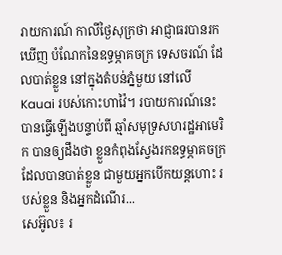រាយការណ៍ កាលីថ្ងៃសុក្រថា អាជ្ញាធរបានរកឃើញ បំណែកនៃឧទ្ធម្ភាគចក្រ ទេសចរណ៍ ដែលបាត់ខ្លួន នៅក្នុងតំបន់ភ្នំមួយ នៅលើ Kauai របស់កោះហាវ៉ៃ។ របាយការណ៍នេះ បានធ្វើឡើងបន្ទាប់ពី ឆ្មាំសមុទ្រសហរដ្ឋអាមេរិក បានឲ្យដឹងថា ខ្លួនកំពុងស្វែងរកឧទ្ធម្ភាគចក្រ ដែលបានបាត់ខ្លួន ជាមួយអ្នកបើកយន្តហោះ របស់ខ្លួន និងអ្នកដំណើរ...
សេអ៊ូល៖ រ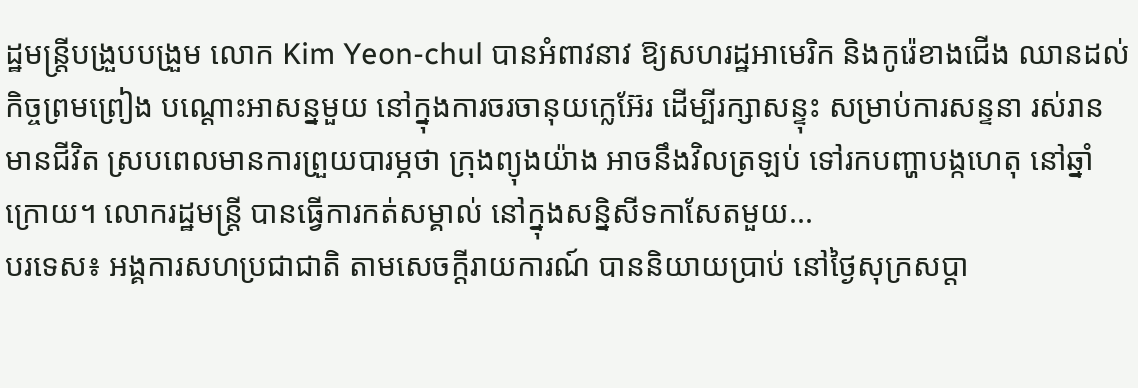ដ្ឋមន្រ្តីបង្រួបបង្រួម លោក Kim Yeon-chul បានអំពាវនាវ ឱ្យសហរដ្ឋអាមេរិក និងកូរ៉េខាងជើង ឈានដល់កិច្ចព្រមព្រៀង បណ្ដោះអាសន្នមួយ នៅក្នុងការចរចានុយក្លេអ៊ែរ ដើម្បីរក្សាសន្ទុះ សម្រាប់ការសន្ទនា រស់រានមានជីវិត ស្របពេលមានការព្រួយបារម្ភថា ក្រុងព្យុងយ៉ាង អាចនឹងវិលត្រឡប់ ទៅរកបញ្ហាបង្កហេតុ នៅឆ្នាំក្រោយ។ លោករដ្ឋមន្ត្រី បានធ្វើការកត់សម្គាល់ នៅក្នុងសន្និសីទកាសែតមួយ...
បរទេស៖ អង្គការសហប្រជាជាតិ តាមសេចក្តីរាយការណ៍ បាននិយាយប្រាប់ នៅថ្ងៃសុក្រសប្ដា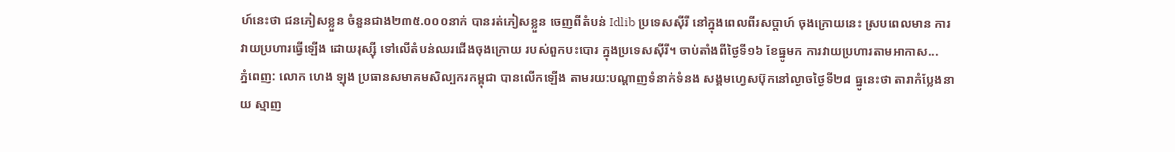ហ៍នេះថា ជនភៀសខ្លួន ចំនួនជាង២៣៥.០០០នាក់ បានរត់ភៀសខ្លួន ចេញពីតំបន់ Idlib ប្រទេសស៊ីរី នៅក្នុងពេលពីរសប្ដាហ៍ ចុងក្រោយនេះ ស្របពេលមាន ការវាយប្រហារធ្វើឡើង ដោយរុស្ស៊ី ទៅលើតំបន់ឈរជើងចុងក្រោយ របស់ពួកបះបោរ ក្នុងប្រទេសស៊ីរី។ ចាប់តាំងពីថ្ងៃទី១៦ ខែធ្នូមក ការវាយប្រហារតាមអាកាស...
ភ្នំពេញ: លោក ហេង ឡុង ប្រធានសមាគមសិល្បករកម្ពុជា បានលេីកឡេីង តាមរយ:បណ្ដាញទំនាក់ទំនង សង្គមហ្វេសប៊ុកនៅល្ងាចថ្ងៃទី២៨ ធ្នូនេះថា តារាកំប្លែងនាយ ស្មាញ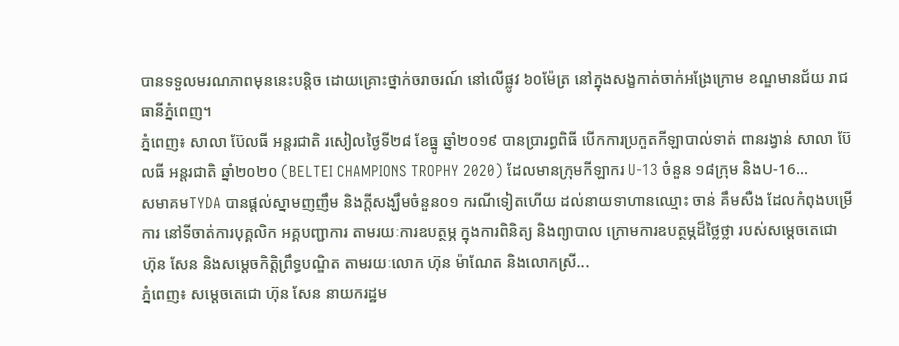បានទទួលមរណភាពមុននេះបន្តិច ដោយគ្រោះថ្នាក់ចរាចរណ៍ នៅលើផ្លូវ ៦០ម៉ែត្រ នៅក្នុងសង្ខកាត់ចាក់អង្រែក្រោម ខណ្ឌមានជ័យ រាជធានីភ្នំពេញ។
ភ្នំពេញ៖ សាលា ប៊ែលធី អន្តរជាតិ រសៀលថ្ងៃទី២៨ ខែធ្នូ ឆ្នាំ២០១៩ បានប្រារព្ធពិធី បើកការប្រកួតកីឡាបាល់ទាត់ ពានរង្វាន់ សាលា ប៊ែលធី អន្តរជាតិ ឆ្នាំ២០២០ (BELTEI CHAMPIONS TROPHY 2020) ដែលមានក្រុមកីឡាករ U-13 ចំនួន ១៨ក្រុម និងU-16...
សមាគមTYDA បានផ្តល់ស្នាមញញឹម និងក្តីសង្ឃឹមចំនួន០១ ករណីទៀតហើយ ដល់នាយទាហានឈ្មោះ ចាន់ គឹមសឺង ដែលកំពុងបម្រើការ នៅទីចាត់ការបុគ្គលិក អគ្គបញ្ជាការ តាមរយៈការឧបត្ថម្ភ ក្នុងការពិនិត្យ និងព្យាបាល ក្រោមការឧបត្ថម្ភដ៏ថ្លៃថ្លា របស់សម្ដេចតេជោ ហ៊ុន សែន និងសម្ដេចកិតិ្តព្រឹទ្ធបណ្ឌិត តាមរយៈលោក ហ៊ុន ម៉ាណែត និងលោកស្រី...
ភ្នំពេញ៖ សម្តេចតេជោ ហ៊ុន សែន នាយករដ្ឋម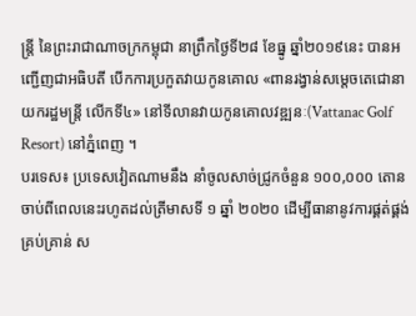ន្ត្រី នៃព្រះរាជាណាចក្រកម្ពុជា នាព្រឹកថ្ងៃទី២៨ ខែធ្នូ ឆ្នាំ២០១៩នេះ បានអញ្ជើញជាអធិបតី បើកការប្រកួតវាយកូនគោល «ពានរង្វាន់សម្តេចតេជោនាយករដ្ឋមន្រ្តី លើកទី៤» នៅទីលានវាយកូនគោលវឌ្ឍនៈ(Vattanac Golf Resort) នៅភ្នំពេញ ។
បរទេស៖ ប្រទេសវៀតណាមនឹង នាំចូលសាច់ជ្រូកចំនួន ១០០,០០០ តោន ចាប់ពីពេលនេះរហូតដល់ត្រីមាសទី ១ ឆ្នាំ ២០២០ ដើម្បីធានានូវការផ្គត់ផ្គង់គ្រប់គ្រាន់ ស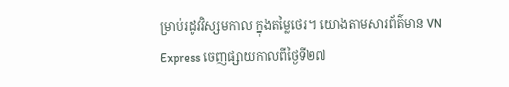ម្រាប់រដូវវិស្សមកាល ក្នុងតម្លៃថេរ។ យោងតាមសារព័ត៌មាន VN Express ចេញផ្សាយកាលពីថ្ងៃទី២៧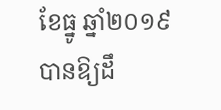ខែធ្នូ ឆ្នាំ២០១៩ បានឱ្យដឹ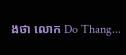ងថា លោក Do Thang...